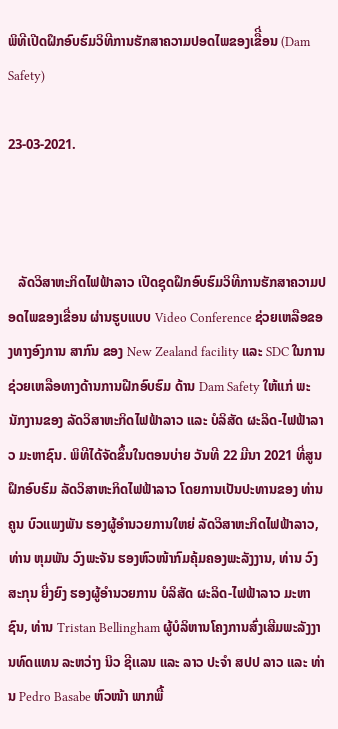ພິທີເປີດຝຶກອົບຮົມວິທີການຮັກສາຄວາມປອດໄພຂອງເຂືີ່ອນ (Dam Safety)

23-03-2021.



   ລັດວິສາຫະກິດໄຟຟ້າລາວ ເປີດຊຸດຝຶກອົບຮົມວິທີການຮັກສາຄວາມປອດໄພຂອງເຂື່ອນ ຜ່ານຮູບແບບ Video Conference ຊ່ວຍເຫລືອຂອງທາງອົງການ ສາກົນ ຂອງ New Zealand facility ແລະ SDC ໃນການຊ່ວຍເຫລືອທາງດ້ານການຝືກອົບຮົມ ດ້ານ Dam Safety ໃຫ້ແກ່ ພະນັກງານຂອງ ລັດວິສາຫະກິດໄຟຟ້າລາວ ແລະ ບໍລິສັດ ຜະລິດ-ໄຟຟ້າລາວ ມະຫາຊົນ. ພິທີໄດ້ຈັດຂຶ້ນໃນຕອນບ່າຍ ວັນທີ 22 ມີນາ 2021 ທີ່ສູນຝຶກອົບຮົມ ລັດວິສາຫະກິດໄຟຟ້າລາວ ໂດຍການເປັນປະທານຂອງ ທ່ານ ຄູນ ບົວແພງພັນ ຮອງຜູ້ອຳນວຍການໃຫຍ່ ລັດວິສາຫະກິດໄຟຟ້າລາວ, ທ່ານ ຫຸມພັນ ວົງພະຈັນ ຮອງຫົວໜ້າກົມຄຸ້ມຄອງພະລັງງານ, ທ່ານ ວົງສະກຸນ ຍີ່ງຍົງ ຮອງຜູ້ອໍານວຍການ ບໍລິສັດ ຜະລິດ-ໄຟຟ້າລາວ ມະຫາຊົນ, ທ່ານ Tristan Bellingham ຜູ້ບໍລິຫານໂຄງການສົ່ງເສີມພະລັງງານທົດແທນ ລະຫວ່າງ ນິວ ຊີເເລນ ແລະ ລາວ ປະຈໍາ ສປປ ລາວ ແລະ ທ່ານ Pedro Basabe ຫົວໜ້າ ພາກພື້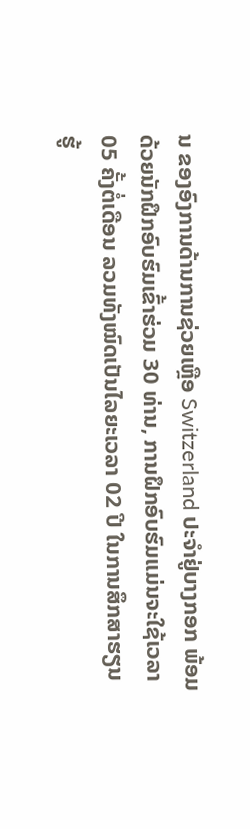ນ ຂອງອົງການດ້ານການຊ່ວຍເຫຼືອ Switzerland ປະຈໍາຢູ່ບາງກອກ ພ້ອມດ້ວຍນັກຝຶກອົບຮົມເຂົ້າຮ່ວມ 30 ທ່ານ, ການຝຶກອົບຮົມແມ່ນຈະໃຊ້ເວລາ 05 ຄັ້ງຕໍ່ເດືອນ ລວມທັງໝົດເປັນໄລຍະເວລາ 02 ປີ ໃນການສຶກສາຮຽນຮູ້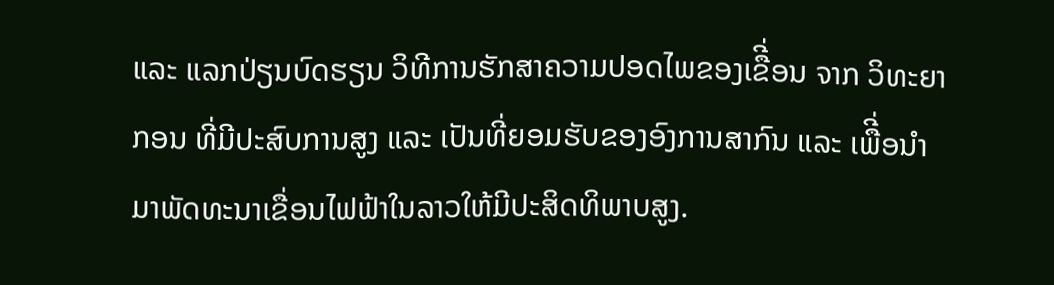ແລະ ແລກປ່ຽນບົດຮຽນ ວິທີການຮັກສາຄວາມປອດໄພຂອງເຂືີ່ອນ ຈາກ ວິທະຍາກອນ ທີ່ມີປະສົບການສູງ ແລະ ເປັນທີ່ຍອມຮັບຂອງອົງການສາກົນ ແລະ ເພືີ່ອນໍາມາພັດທະນາເຂື່ອນໄຟຟ້າໃນລາວໃຫ້ມີປະສິດທິພາບສູງ.